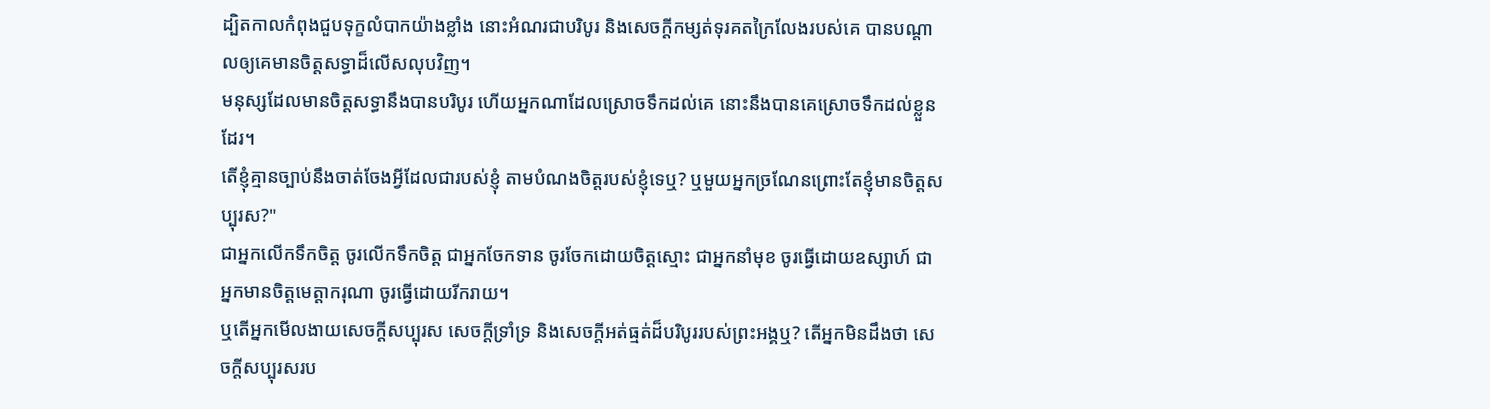ដ្បិតកាលកំពុងជួបទុក្ខលំបាកយ៉ាងខ្លាំង នោះអំណរជាបរិបូរ និងសេចក្តីកម្សត់ទុរគតក្រៃលែងរបស់គេ បានបណ្តាលឲ្យគេមានចិត្តសទ្ធាដ៏លើសលុបវិញ។
មនុស្សដែលមានចិត្តសទ្ធានឹងបានបរិបូរ ហើយអ្នកណាដែលស្រោចទឹកដល់គេ នោះនឹងបានគេស្រោចទឹកដល់ខ្លួនដែរ។
តើខ្ញុំគ្មានច្បាប់នឹងចាត់ចែងអ្វីដែលជារបស់ខ្ញុំ តាមបំណងចិត្តរបស់ខ្ញុំទេឬ? ឬមួយអ្នកច្រណែនព្រោះតែខ្ញុំមានចិត្តសប្បុរស?"
ជាអ្នកលើកទឹកចិត្ត ចូរលើកទឹកចិត្ត ជាអ្នកចែកទាន ចូរចែកដោយចិត្តស្មោះ ជាអ្នកនាំមុខ ចូរធ្វើដោយឧស្សាហ៍ ជាអ្នកមានចិត្តមេត្តាករុណា ចូរធ្វើដោយរីករាយ។
ឬតើអ្នកមើលងាយសេចក្តីសប្បុរស សេចក្តីទ្រាំទ្រ និងសេចក្តីអត់ធ្មត់ដ៏បរិបូររបស់ព្រះអង្គឬ? តើអ្នកមិនដឹងថា សេចក្តីសប្បុរសរប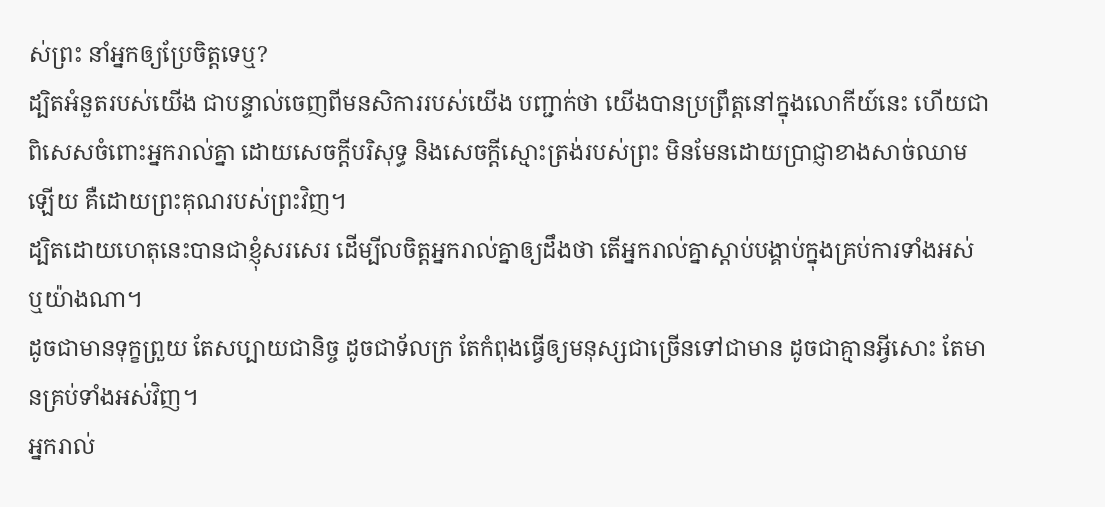ស់ព្រះ នាំអ្នកឲ្យប្រែចិត្តទេឬ?
ដ្បិតអំនួតរបស់យើង ជាបន្ទាល់ចេញពីមនសិការរបស់យើង បញ្ជាក់ថា យើងបានប្រព្រឹត្តនៅក្នុងលោកីយ៍នេះ ហើយជាពិសេសចំពោះអ្នករាល់គ្នា ដោយសេចក្តីបរិសុទ្ធ និងសេចក្តីស្មោះត្រង់របស់ព្រះ មិនមែនដោយប្រាជ្ញាខាងសាច់ឈាមឡើយ គឺដោយព្រះគុណរបស់ព្រះវិញ។
ដ្បិតដោយហេតុនេះបានជាខ្ញុំសរសេរ ដើម្បីលចិត្តអ្នករាល់គ្នាឲ្យដឹងថា តើអ្នករាល់គ្នាស្តាប់បង្គាប់ក្នុងគ្រប់ការទាំងអស់ ឬយ៉ាងណា។
ដូចជាមានទុក្ខព្រួយ តែសប្បាយជានិច្ច ដូចជាទ័លក្រ តែកំពុងធ្វើឲ្យមនុស្សជាច្រើនទៅជាមាន ដូចជាគ្មានអ្វីសោះ តែមានគ្រប់ទាំងអស់វិញ។
អ្នករាល់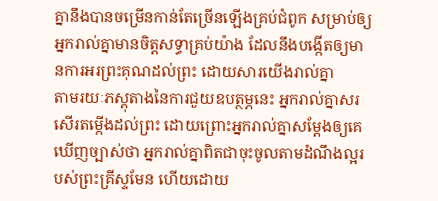គ្នានឹងបានចម្រើនកាន់តែច្រើនឡើងគ្រប់ជំពូក សម្រាប់ឲ្យអ្នករាល់គ្នាមានចិត្តសទ្ធាគ្រប់យ៉ាង ដែលនឹងបង្កើតឲ្យមានការអរព្រះគុណដល់ព្រះ ដោយសារយើងរាល់គ្នា
តាមរយៈភស្តុតាងនៃការជួយឧបត្ថម្ភនេះ អ្នករាល់គ្នាសរសើរតម្កើងដល់ព្រះ ដោយព្រោះអ្នករាល់គ្នាសម្ដែងឲ្យគេឃើញច្បាស់ថា អ្នករាល់គ្នាពិតជាចុះចូលតាមដំណឹងល្អរបស់ព្រះគ្រីស្ទមែន ហើយដោយ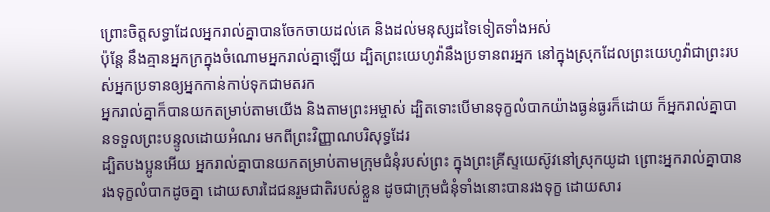ព្រោះចិត្តសទ្ធាដែលអ្នករាល់គ្នាបានចែកចាយដល់គេ និងដល់មនុស្សដទៃទៀតទាំងអស់
ប៉ុន្តែ នឹងគ្មានអ្នកក្រក្នុងចំណោមអ្នករាល់គ្នាឡើយ ដ្បិតព្រះយេហូវ៉ានឹងប្រទានពរអ្នក នៅក្នុងស្រុកដែលព្រះយេហូវ៉ាជាព្រះរបស់អ្នកប្រទានឲ្យអ្នកកាន់កាប់ទុកជាមតរក
អ្នករាល់គ្នាក៏បានយកតម្រាប់តាមយើង និងតាមព្រះអម្ចាស់ ដ្បិតទោះបើមានទុក្ខលំបាកយ៉ាងធ្ងន់ធ្ងរក៏ដោយ ក៏អ្នករាល់គ្នាបានទទួលព្រះបន្ទូលដោយអំណរ មកពីព្រះវិញ្ញាណបរិសុទ្ធដែរ
ដ្បិតបងប្អូនអើយ អ្នករាល់គ្នាបានយកតម្រាប់តាមក្រុមជំនុំរបស់ព្រះ ក្នុងព្រះគ្រីស្ទយេស៊ូវនៅស្រុកយូដា ព្រោះអ្នករាល់គ្នាបានរងទុក្ខលំបាកដូចគ្នា ដោយសារដៃជនរួមជាតិរបស់ខ្លួន ដូចជាក្រុមជំនុំទាំងនោះបានរងទុក្ខ ដោយសារ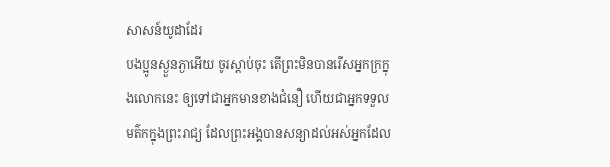សាសន៍យូដាដែរ
បងប្អូនស្ងួនភ្ងាអើយ ចូរស្តាប់ចុះ តើព្រះមិនបានរើសអ្នកក្រក្នុងលោកនេះ ឲ្យទៅជាអ្នកមានខាងជំនឿ ហើយជាអ្នកទទួលមត៌កក្នុងព្រះរាជ្យ ដែលព្រះអង្គបានសន្យាដល់អស់អ្នកដែល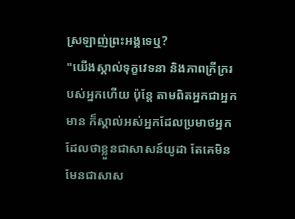ស្រឡាញ់ព្រះអង្គទេឬ?
"យើងស្គាល់ទុក្ខវេទនា និងភាពក្រីក្ររបស់អ្នកហើយ ប៉ុន្តែ តាមពិតអ្នកជាអ្នកមាន ក៏ស្គាល់អស់អ្នកដែលប្រមាថអ្នក ដែលថាខ្លួនជាសាសន៍យូដា តែគេមិនមែនជាសាស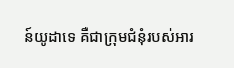ន៍យូដាទេ គឺជាក្រុមជំនុំរបស់អារ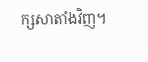ក្សសាតាំងវិញ។